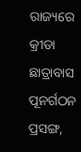ରାଜ୍ୟରେ କ୍ରୀଡା ଛାତ୍ରାବାସ ପୂନର୍ଗଠନ ପ୍ରସଙ୍ଗ,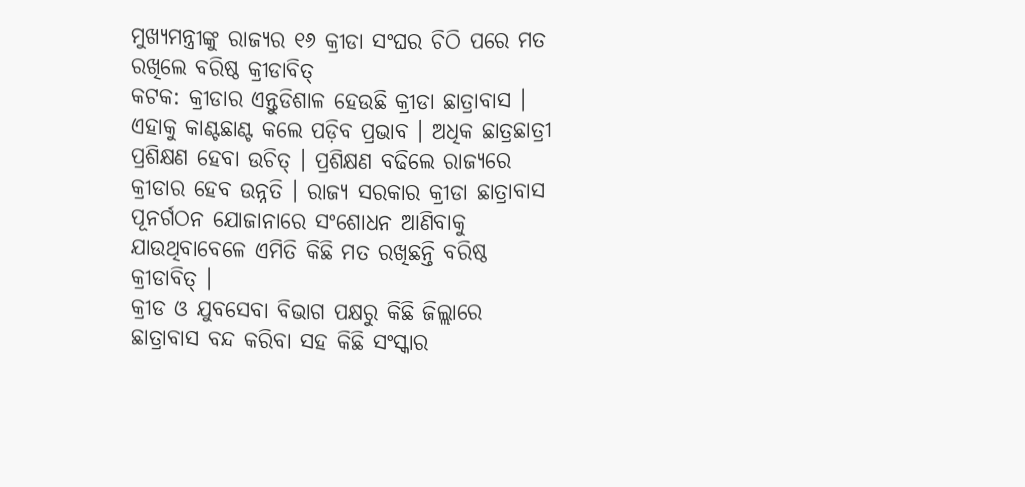ମୁଖ୍ୟମନ୍ତ୍ରୀଙ୍କୁ ରାଜ୍ୟର ୧୬ କ୍ରୀଡା ସଂଘର ଚିଠି ପରେ ମତ ରଖିଲେ ବରିଷ୍ଠ କ୍ରୀଡାବିତ୍
କଟକ: କ୍ରୀଡାର ଏନ୍ତୁଡିଶାଳ ହେଉଛି କ୍ରୀଡା ଛାତ୍ରାବାସ । ଏହାକୁ କାଣ୍ଟଛାଣ୍ଟ କଲେ ପଡ଼ିବ ପ୍ରଭାବ । ଅଧିକ ଛାତ୍ରଛାତ୍ରୀ ପ୍ରଶିକ୍ଷଣ ହେବା ଉଚିତ୍ । ପ୍ରଶିକ୍ଷଣ ବଢିଲେ ରାଜ୍ୟରେ କ୍ରୀଡାର ହେବ ଉନ୍ନତି । ରାଜ୍ୟ ସରକାର କ୍ରୀଡା ଛାତ୍ରାବାସ ପୂନର୍ଗଠନ ଯୋଜାନାରେ ସଂଶୋଧନ ଆଣିବାକୁ ଯାଉଥିବାବେଳେ ଏମିତି କିଛି ମତ ରଖିଛନ୍ତି ବରିଷ୍ଠ କ୍ରୀଡାବିତ୍ ।
କ୍ରୀଡ ଓ ଯୁବସେବା ବିଭାଗ ପକ୍ଷରୁ କିଛି ଜିଲ୍ଲାରେ ଛାତ୍ରାବାସ ବନ୍ଦ କରିବା ସହ କିଛି ସଂସ୍କାର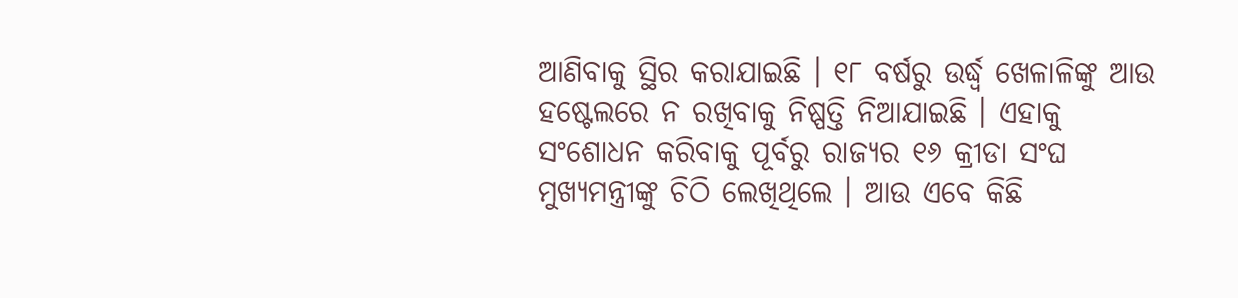ଆଣିବାକୁ ସ୍ଥିର କରାଯାଇଛି । ୧୮ ବର୍ଷରୁ ଉର୍ଦ୍ଧ୍ୱ ଖେଳାଳିଙ୍କୁ ଆଉ ହଷ୍ଟେଲରେ ନ ରଖିବାକୁ ନିଷ୍ପତ୍ତି ନିଆଯାଇଛି । ଏହାକୁ ସଂଶୋଧନ କରିବାକୁ ପୂର୍ବରୁ ରାଜ୍ୟର ୧୬ କ୍ରୀଡା ସଂଘ ମୁଖ୍ୟମନ୍ତ୍ରୀଙ୍କୁ ଚିଠି ଲେଖିଥିଲେ । ଆଉ ଏବେ କିଛି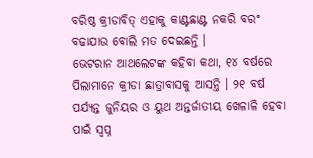ବରିଷ୍ଠ କ୍ରୀଡାବିତ୍ ଏହାକୁ କାଣ୍ଟଛାଣ୍ଟ ନକରି ବରଂ ବଢାଯାଉ ବୋଲି ମତ ଦେଇଛନ୍ତି ।
ଭେଟରାନ ଆଥଲେଟଙ୍କ କହିବା କଥା, ୧୪ ବର୍ଷରେ ପିଲାମାନେ କ୍ରୀଡା ଛାତ୍ରାବାସକୁ ଆସନ୍ତି । ୨୧ ବର୍ଷ ପର୍ଯ୍ୟନ୍ତ ଜୁନିୟର ଓ ୟୁଥ ଅନ୍ତର୍ଜାତୀୟ ଖେଳାଳି ହେବା ପାଇଁ ସ୍ୱପ୍ନ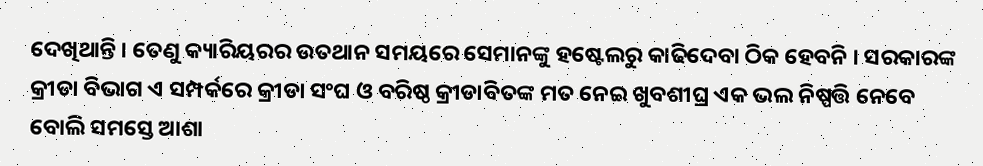ଦେଖିଥାନ୍ତି । ତେଣୁ କ୍ୟାରିୟରର ଉତଥାନ ସମୟରେ ସେମାନଙ୍କୁ ହଷ୍ଟେଲରୁ କାଢିଦେବା ଠିକ ହେବନି । ସରକାରଙ୍କ କ୍ରୀଡା ବିଭାଗ ଏ ସମ୍ପର୍କରେ କ୍ରୀଡା ସଂଘ ଓ ବରିଷ୍ଠ କ୍ରୀଡାବିତଙ୍କ ମତ ନେଇ ଖୁବଶୀଘ୍ର ଏକ ଭଲ ନିଷ୍ପତ୍ତି ନେବେ ବୋଲି ସମସ୍ତେ ଆଶା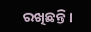ରଖିଛନ୍ତି ।